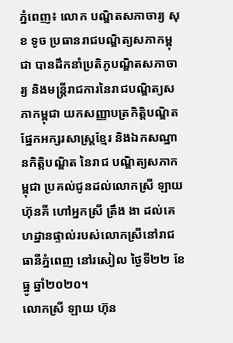ភ្នំពេញ៖ លោក បណ្ឌិតសភាចារ្យ សុខ ទូច ប្រធានរាជបណ្ឌិត្យសភាកម្ពុជា បានដឹកនាំប្រតិភូបណ្ឌិតសភាចារ្យ និងមន្ត្រីរាជការនៃរាជបណ្ឌិត្យសភាកម្ពុជា យកសញ្ញាបត្រកិត្តិបណ្ឌិតផ្នែកអក្សរសាស្ត្រខ្មែរ និងឯកសណ្ឋានកិត្តិបណ្ឌិត នៃរាជ បណ្ឌិត្យសភាកម្ពុជា ប្រគល់ជូនដល់លោកស្រី ឡាយ ហ៊ុនគី ហៅអ្នកស្រី ត្រឹង ងា ដល់គេហដ្ឋានផ្ទាល់របស់លោកស្រីនៅរាជធានីភ្នំពេញ នៅរសៀល ថ្ងៃទី២២ ខែធ្នូ ឆ្នាំ២០២០។
លោកស្រី ឡាយ ហ៊ុន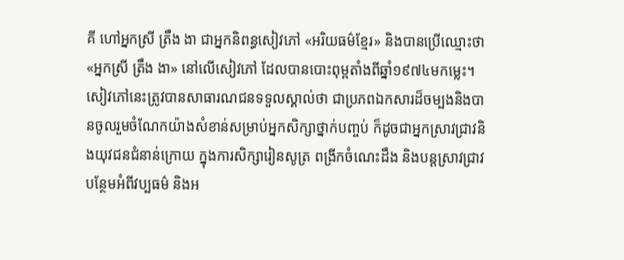គី ហៅអ្នកស្រី ត្រឹង ងា ជាអ្នកនិពន្ធសៀវភៅ «អរិយធម៌ខ្មែរ» និងបានប្រើឈ្មោះថា «អ្នកស្រី ត្រឹង ងា» នៅលើសៀវភៅ ដែលបានបោះពុម្ពតាំងពីឆ្នាំ១៩៧៤មកម្លេះ។ សៀវភៅនេះត្រូវបានសាធារណជនទទួលស្គាល់ថា ជាប្រភពឯកសារដ៏ចម្បងនិងបានចូលរួមចំណែកយ៉ាងសំខាន់សម្រាប់អ្នកសិក្សាថ្នាក់បញ្ចប់ ក៏ដូចជាអ្នកស្រាវជ្រាវនិងយុវជនជំនាន់ក្រោយ ក្នុងការសិក្សារៀនសូត្រ ពង្រីកចំណេះដឹង និងបន្តស្រាវជ្រាវបន្ថែមអំពីវប្បធម៌ និងអ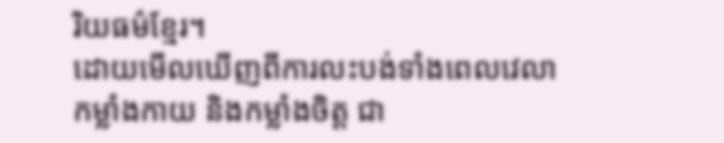រិយធម៌ខ្មែរ។
ដោយមើលឃើញពីការលះបង់ទាំងពេលវេលា កម្លាំងកាយ និងកម្លាំងចិត្ត ជា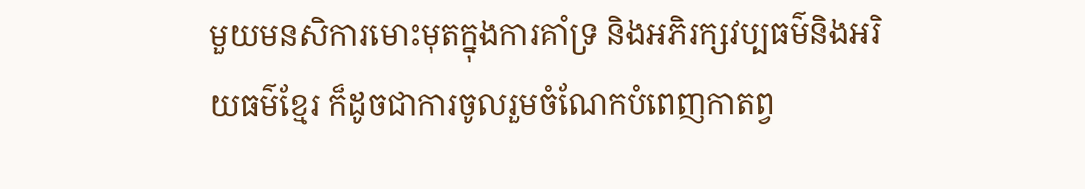មួយមនសិការមោះមុតក្នុងការគាំទ្រ និងអភិរក្សវប្បធម៌និងអរិយធម៌ខ្មែរ ក៏ដូចជាការចូលរួមចំណែកបំពេញកាតព្វ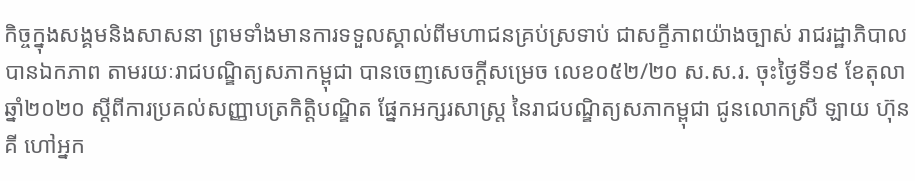កិច្ចក្នុងសង្គមនិងសាសនា ព្រមទាំងមានការទទួលស្គាល់ពីមហាជនគ្រប់ស្រទាប់ ជាសក្ខីភាពយ៉ាងច្បាស់ រាជរដ្ឋាភិបាលបានឯកភាព តាមរយៈរាជបណ្ឌិត្យសភាកម្ពុជា បានចេញសេចក្ដីសម្រេច លេខ០៥២/២០ ស.ស.រ. ចុះថ្ងៃទី១៩ ខែតុលា ឆ្នាំ២០២០ ស្ដីពីការប្រគល់សញ្ញាបត្រកិត្តិបណ្ឌិត ផ្នែកអក្សរសាស្ត្រ នៃរាជបណ្ឌិត្យសភាកម្ពុជា ជូនលោកស្រី ឡាយ ហ៊ុនគី ហៅអ្នក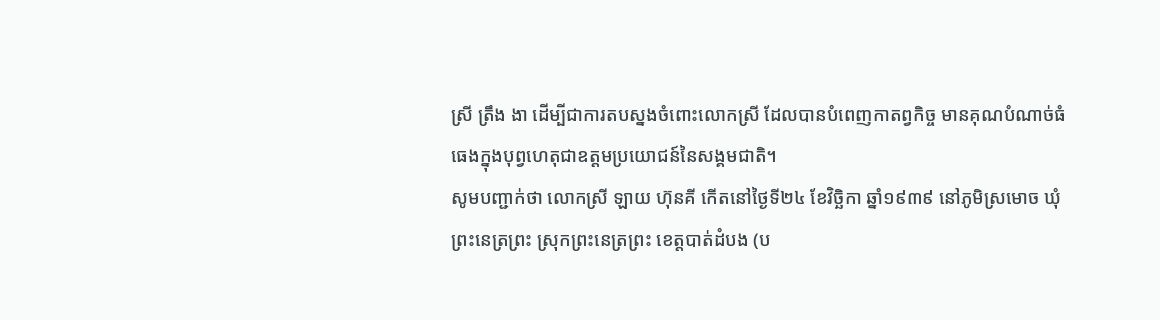ស្រី ត្រឹង ងា ដើម្បីជាការតបស្នងចំពោះលោកស្រី ដែលបានបំពេញកាតព្វកិច្ច មានគុណបំណាច់ធំធេងក្នុងបុព្វហេតុជាឧត្ដមប្រយោជន៍នៃសង្គមជាតិ។
សូមបញ្ជាក់ថា លោកស្រី ឡាយ ហ៊ុនគី កើតនៅថ្ងៃទី២៤ ខែវិច្ឆិកា ឆ្នាំ១៩៣៩ នៅភូមិស្រមោច ឃុំព្រះនេត្រព្រះ ស្រុកព្រះនេត្រព្រះ ខេត្តបាត់ដំបង (ប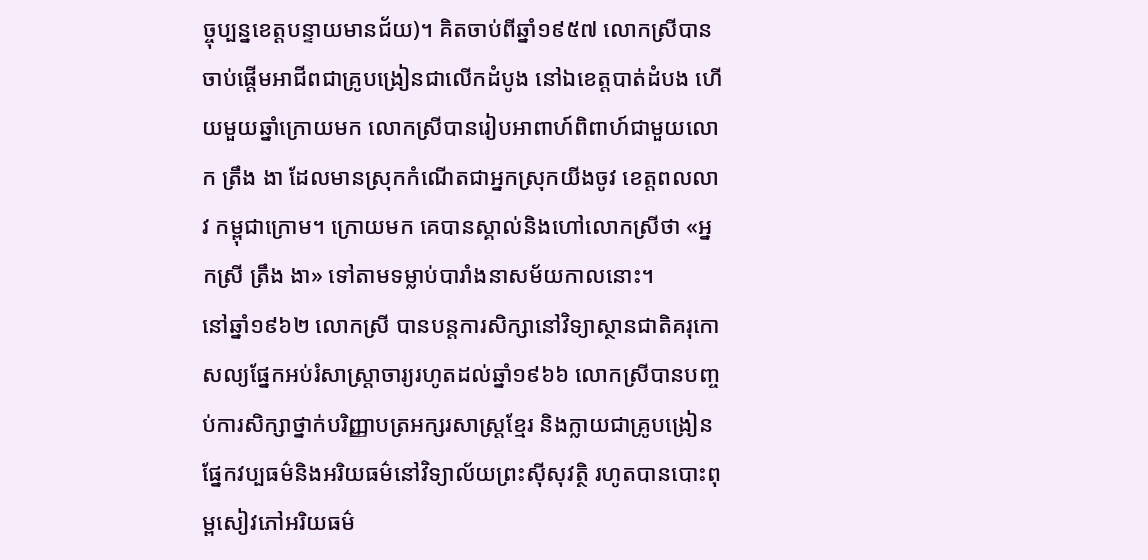ច្ចុប្បន្នខេត្តបន្ទាយមានជ័យ)។ គិតចាប់ពីឆ្នាំ១៩៥៧ លោកស្រីបានចាប់ផ្ដើមអាជីពជាគ្រូបង្រៀនជាលើកដំបូង នៅឯខេត្តបាត់ដំបង ហើយមួយឆ្នាំក្រោយមក លោកស្រីបានរៀបអាពាហ៍ពិពាហ៍ជាមួយលោក ត្រឹង ងា ដែលមានស្រុកកំណើតជាអ្នកស្រុកយីងចូវ ខេត្តពលលាវ កម្ពុជាក្រោម។ ក្រោយមក គេបានស្គាល់និងហៅលោកស្រីថា «អ្នកស្រី ត្រឹង ងា» ទៅតាមទម្លាប់បារាំងនាសម័យកាលនោះ។
នៅឆ្នាំ១៩៦២ លោកស្រី បានបន្តការសិក្សានៅវិទ្យាស្ថានជាតិគរុកោសល្យផ្នែកអប់រំសាស្ត្រាចារ្យរហូតដល់ឆ្នាំ១៩៦៦ លោកស្រីបានបញ្ចប់ការសិក្សាថ្នាក់បរិញ្ញាបត្រអក្សរសាស្ត្រខ្មែរ និងក្លាយជាគ្រូបង្រៀនផ្នែកវប្បធម៌និងអរិយធម៌នៅវិទ្យាល័យព្រះស៊ីសុវត្ថិ រហូតបានបោះពុម្ពសៀវភៅអរិយធម៌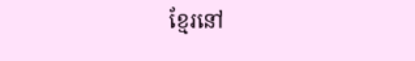ខ្មែរនៅ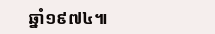ឆ្នាំ១៩៧៤៕